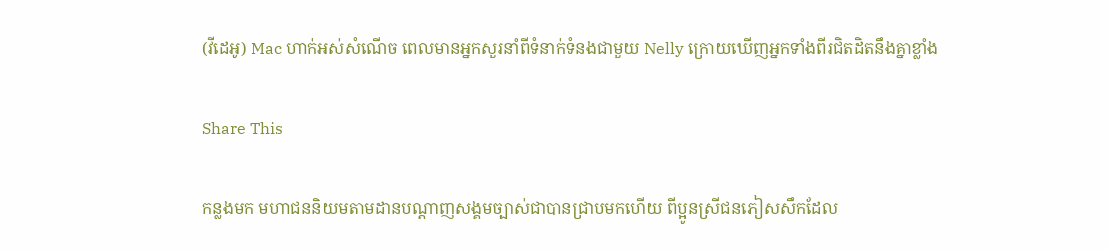(វីដេអូ) Mac ហាក់អស់សំណើច ពេលមានអ្នកសួរនាំពីទំនាក់ទំនងជាមួយ Nelly ក្រោយឃើញអ្នកទាំងពីរជិតដិតនឹងគ្នាខ្លាំង

Share This

កន្លងមក មហាជននិយមតាមដានបណ្តាញសង្គមច្បាស់ជាបានជ្រាបមកហើយ ពីប្អូនស្រីជនភៀសសឹកដែល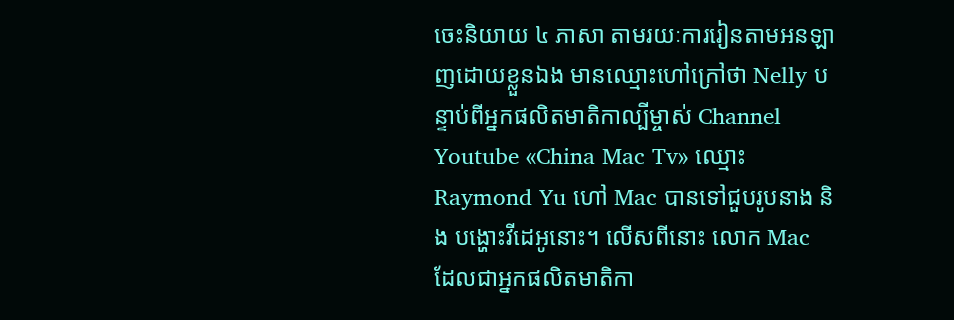ចេះនិយាយ ៤ ភាសា តាមរយៈការរៀនតាមអនឡាញដោយខ្លួនឯង មានឈ្មោះហៅក្រៅថា Nelly បន្ទាប់ពីអ្នកផលិតមាតិកាល្បីម្ចាស់ Channel Youtube «China Mac Tv» ឈ្មោះ Raymond Yu ហៅ Mac បានទៅជួបរូបនាង និង បង្ហោះវីដេអូនោះ។ លើសពីនោះ លោក Mac ដែលជាអ្នកផលិតមាតិកា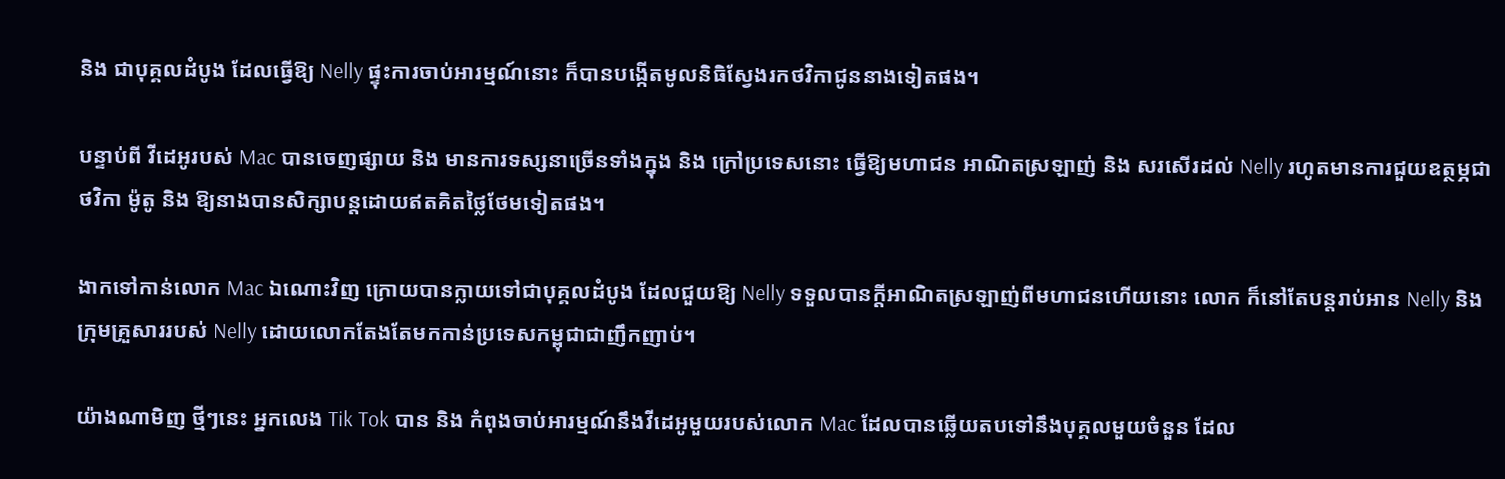និង ជាបុគ្គលដំបូង ដែលធ្វើឱ្យ Nelly ផ្ទុះការចាប់អារម្មណ៍នោះ ក៏បានបង្កើតមូលនិធិស្វែងរកថវិកាជូននាងទៀតផង។

បន្ទាប់ពី វីដេអូរបស់ Mac បានចេញផ្សាយ និង មានការទស្សនាច្រើនទាំងក្នុង និង ក្រៅប្រទេសនោះ ធ្វើឱ្យមហាជន អាណិតស្រឡាញ់ និង សរសើរដល់ Nelly រហូតមានការជួយឧត្ថម្ភជាថវិកា ម៉ូតូ និង ឱ្យនាងបានសិក្សាបន្តដោយឥតគិតថ្លៃថែមទៀតផង។

ងាកទៅកាន់លោក Mac ឯណោះវិញ ក្រោយបានក្លាយទៅជាបុគ្គលដំបូង ដែលជួយឱ្យ Nelly ទទួលបានក្តីអាណិតស្រឡាញ់ពីមហាជនហើយនោះ លោក ក៏នៅតែបន្តរាប់អាន Nelly និង ក្រុមគ្រួសាររបស់ Nelly ដោយលោកតែងតែមកកាន់ប្រទេសកម្ពុជាជាញឹកញាប់។

យ៉ាងណាមិញ ថ្មីៗនេះ អ្នកលេង Tik Tok បាន និង កំពុងចាប់អារម្មណ៍នឹងវីដេអូមួយរបស់លោក Mac ដែលបានឆ្លើយតបទៅនឹងបុគ្គលមួយចំនួន ដែល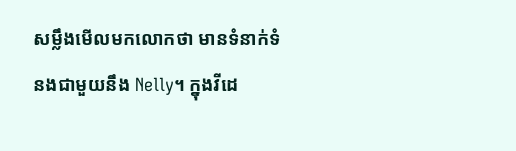សម្លឹងមើលមកលោកថា មានទំនាក់ទំនងជាមួយនឹង Nelly។ ក្នុងវីដេ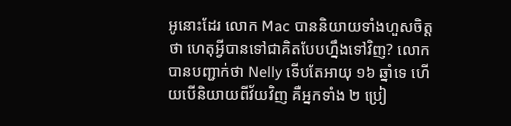អូនោះដែរ លោក Mac បាននិយាយទាំងហួសចិត្តថា ហេតុអ្វីបានទៅជាគិតបែបហ្នឹងទៅវិញ? លោកបានបញ្ជាក់ថា Nelly ទើបតែអាយុ ១៦ ឆ្នាំទេ ហើយបើនិយាយពីវ័យវិញ គឺអ្នកទាំង ២ ប្រៀ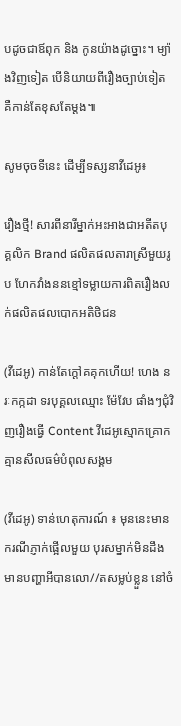បដូចជាឪពុក និង កូនយ៉ាងដូច្នោះ។ ម្យ៉ាងវិញទៀត បើនិយាយពីរឿងច្បាប់ទៀត គឺកាន់តែខុសតែម្តង៕

សូមចុចទីនេះ ដើម្បីទស្សនាវីដេអូ៖

រឿងថ្មី! សារពីនារីម្នាក់អះអាងជាអតីតបុគ្គលិក Brand ផលិតផលតារាស្រីមួយរូប ហែកវាំងននខ្មៅទម្លាយការពិតរឿងលក់ផលិតផលបោកអតិថិជន

(វីដេអូ) កាន់តែក្ដៅគគុកហើយ! ហេង នរៈកក្កដា ទរបុគ្គលឈ្មោះ ម៉ែវែប ផាំងៗជុំវិញរឿងធ្វើ Content វីដេអូស្មោកគ្រោកគ្មានសីលធម៌បំពុលសង្គម

(វីដេអូ) ទាន់ហេតុការណ៍ ៖ មុននេះមានករណីភ្ញាក់ផ្អើលមួយ បុរសម្នាក់មិនដឹងមានបញ្ហាអីបានលោ//តសម្លប់ខ្លួន នៅចំ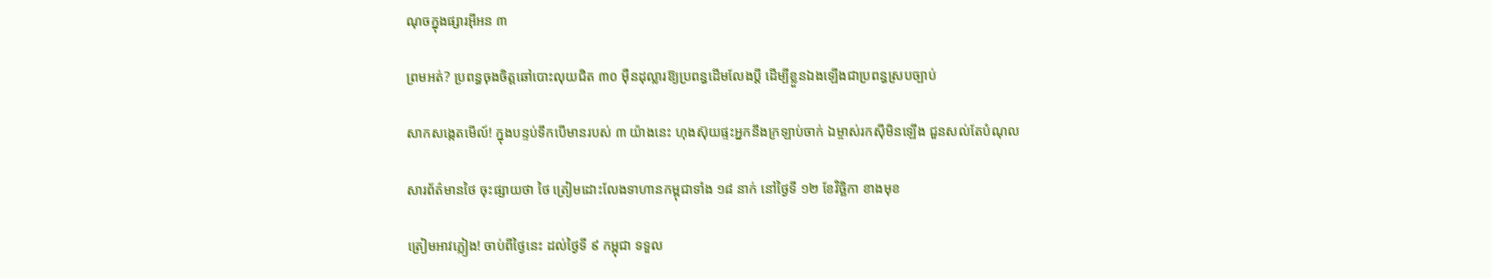ណុចក្នុងផ្សារអ៊ីអន ៣

ព្រមអត់? ប្រពន្ធចុងចិត្តឆៅបោះលុយជិត ៣០ ម៉ឺនដុល្លារឱ្យប្រពន្ធដើមលែងប្តី ដើម្បីខ្លួនឯងឡើងជាប្រពន្ធស្របច្បាប់

សាកសង្កេតមើល៍! ក្នុងបន្ទប់ទឹកបើមានរបស់ ៣ យ៉ាងនេះ ហុងស៊ុយផ្ទះអ្នកនឹងក្រឡាប់ចាក់ ឯម្ចាស់រកស៊ីមិនឡើង ជួនសល់តែបំណុល

សារព័ត៌មានថៃ ចុះផ្សាយថា ថៃ ត្រៀមដោះលែងទាហានកម្ពុជាទាំង ១៨ នាក់ នៅថ្ងៃទី ១២ ខែវិច្ឆិកា ខាងមុខ

ត្រៀមអាវភ្លៀង! ចាប់ពីថ្ងៃនេះ ដល់ថ្ងៃទី ៩ កម្ពុជា ទទួល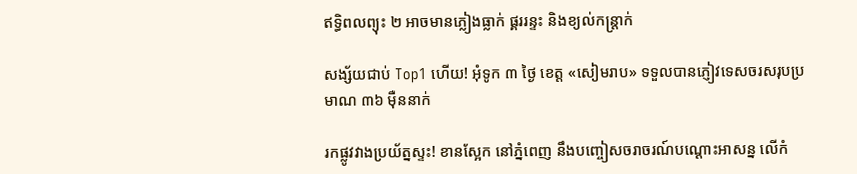ឥទ្ធិពលព្យុះ ២ អាចមានភ្លៀងធ្លាក់ ផ្គររន្ទះ និងខ្យល់កន្ត្រាក់

សង្ស័យជាប់ Top1 ហើយ! អុំទូក ៣ ថ្ងៃ ខេត្ត «សៀមរាប» ទទួលបានភ្ញៀវទេសចរសរុបប្រមាណ ៣៦ ម៉ឺននាក់

រកផ្លូវវាងប្រយ័ត្នស្ទះ! ខានស្អែក នៅភ្នំពេញ នឹងបញ្ចៀសចរាចរណ៍បណ្ដោះអាសន្ន លើកំ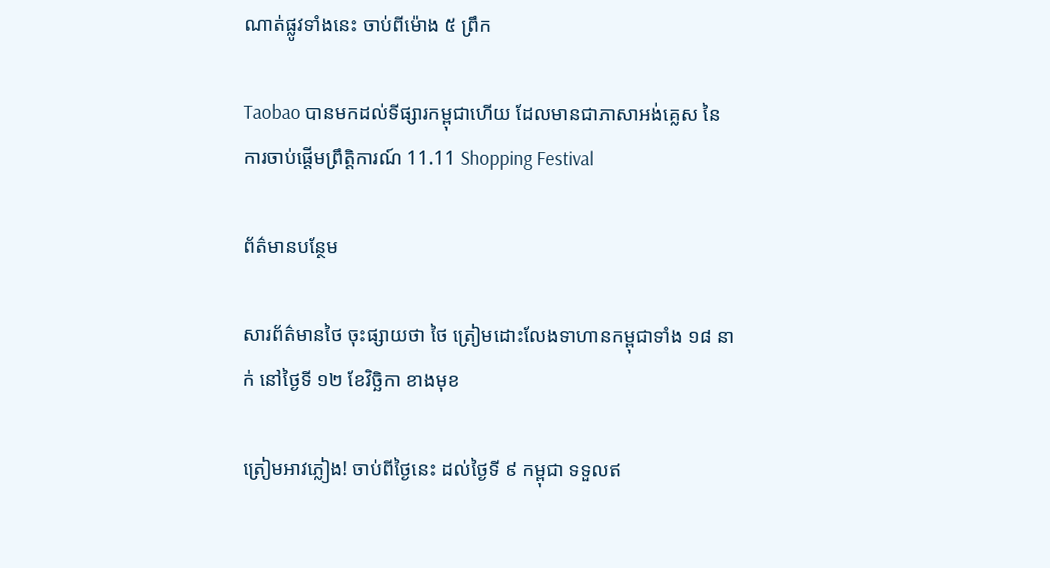ណាត់ផ្លូវទាំងនេះ ចាប់ពីម៉ោង ៥ ព្រឹក

Taobao បានមកដល់ទីផ្សារកម្ពុជាហើយ ដែលមានជាភាសាអង់គ្លេស នៃការចាប់ផ្ដើមព្រឹត្តិការណ៍ 11.11 Shopping Festival

ព័ត៌មានបន្ថែម

សារព័ត៌មានថៃ ចុះផ្សាយថា ថៃ ត្រៀមដោះលែងទាហានកម្ពុជាទាំង ១៨ នាក់ នៅថ្ងៃទី ១២ ខែវិច្ឆិកា ខាងមុខ

ត្រៀមអាវភ្លៀង! ចាប់ពីថ្ងៃនេះ ដល់ថ្ងៃទី ៩ កម្ពុជា ទទួលឥ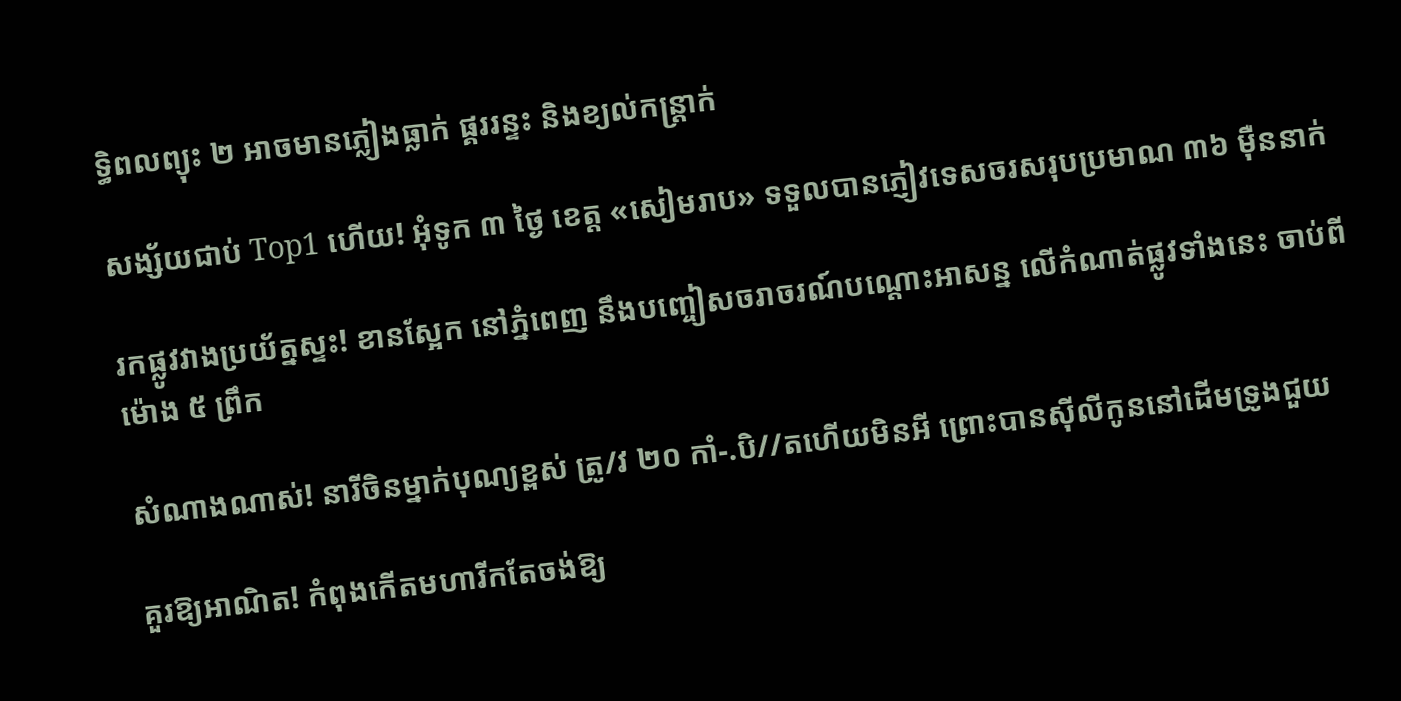ទ្ធិពលព្យុះ ២ អាចមានភ្លៀងធ្លាក់ ផ្គររន្ទះ និងខ្យល់កន្ត្រាក់

សង្ស័យជាប់ Top1 ហើយ! អុំទូក ៣ ថ្ងៃ ខេត្ត «សៀមរាប» ទទួលបានភ្ញៀវទេសចរសរុបប្រមាណ ៣៦ ម៉ឺននាក់

រកផ្លូវវាងប្រយ័ត្នស្ទះ! ខានស្អែក នៅភ្នំពេញ នឹងបញ្ចៀសចរាចរណ៍បណ្ដោះអាសន្ន លើកំណាត់ផ្លូវទាំងនេះ ចាប់ពីម៉ោង ៥ ព្រឹក

សំណាងណាស់! នារីចិនម្នាក់បុណ្យខ្ពស់ ត្រូ/វ ២០ កាំ-.បិ//តហើយមិនអី ព្រោះបានស៊ីលីកូននៅដើមទ្រូងជួយ

គួរឱ្យអាណិត! កំពុងកើតមហារីកតែចង់ឱ្យ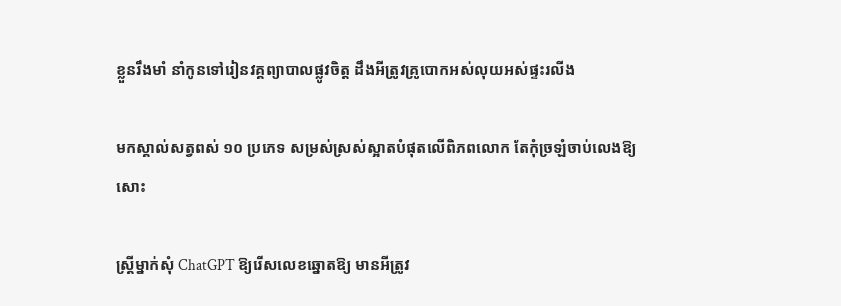ខ្លួនរឹងមាំ នាំកូនទៅរៀនវគ្គព្យាបាលផ្លូវចិត្ត ដឹងអីត្រូវគ្រូបោកអស់លុយអស់ផ្ទះរលីង

មកស្គាល់សត្វពស់ ១០ ប្រភេទ សម្រស់ស្រស់ស្អាតបំផុតលើពិភពលោក តែកុំច្រឡំចាប់លេងឱ្យសោះ

ស្ត្រីម្នាក់សុំ ChatGPT ឱ្យរើសលេខឆ្នោតឱ្យ មានអីត្រូវ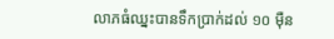លាភធំឈ្នះបានទឹកប្រាក់ដល់ ១០ ម៉ឺន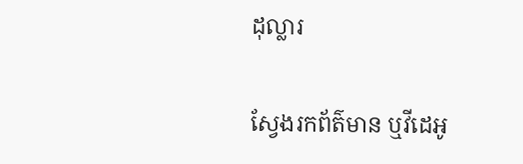ដុល្លារ

ស្វែងរកព័ត៌មាន ឬវីដេអូ